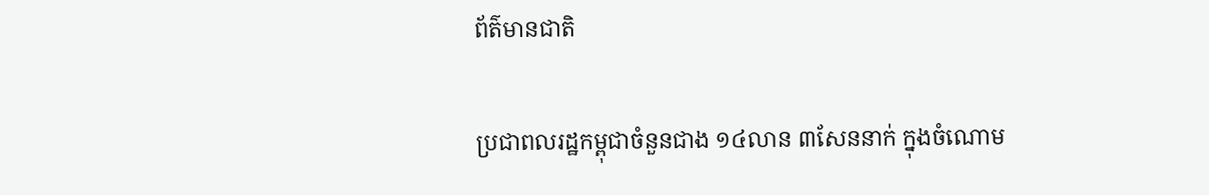ព័ត៌មានជាតិ

ប្រជាពលរដ្ឋកម្ពុជាចំនួនជាង ១៤លាន ៣សែននាក់ ក្នុងចំណោម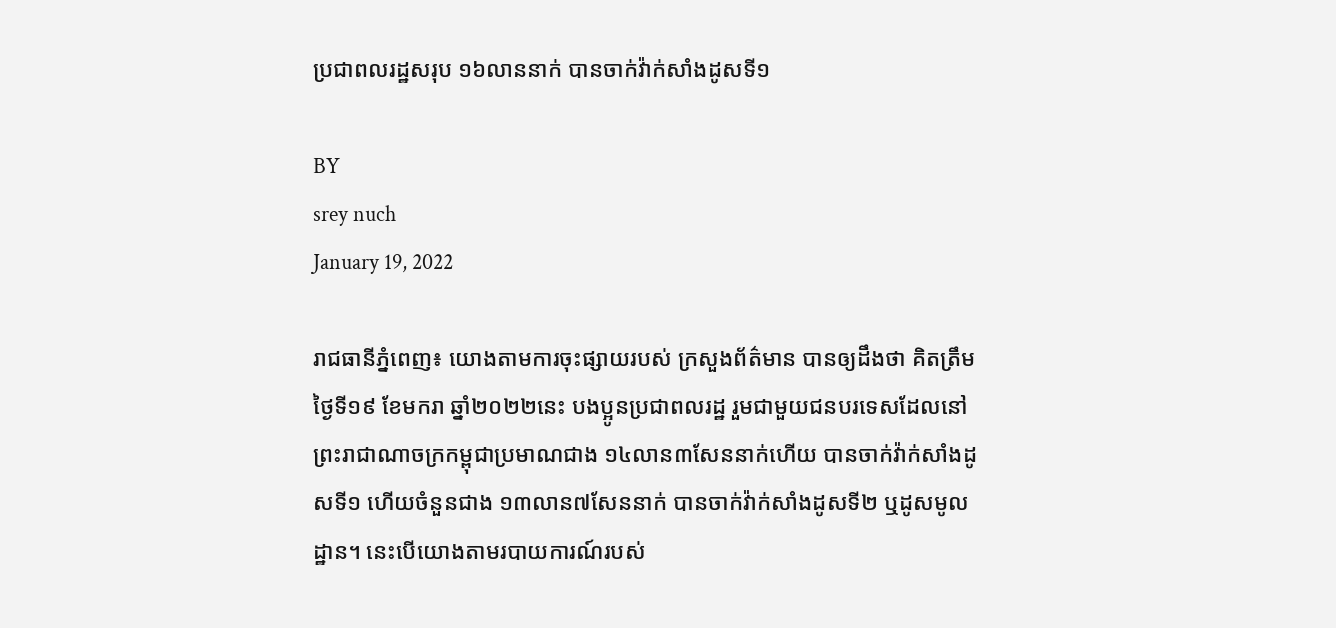ប្រជាពលរដ្ឋសរុប ១៦លាននាក់ បានចាក់វ៉ាក់សាំងដូសទី១

BY
srey nuch
January 19, 2022

រាជធានីភ្នំពេញ៖ យោងតាមការចុះផ្សាយរបស់ ក្រសួងព័ត៌មាន បានឲ្យដឹងថា គិតត្រឹមថ្ងៃទី១៩ ខែមករា ឆ្នាំ២០២២នេះ បងប្អូនប្រជាពលរដ្ឋ រួមជាមួយជនបរទេសដែលនៅព្រះរាជាណាចក្រកម្ពុជាប្រមាណជាង ១៤លាន៣សែននាក់ហើយ បានចាក់វ៉ាក់សាំងដូសទី១ ហើយចំនួនជាង ១៣លាន៧សែននាក់ បានចាក់វ៉ាក់សាំងដូសទី២ ឬដូសមូលដ្ឋាន។ នេះបើយោងតាមរបាយការណ៍របស់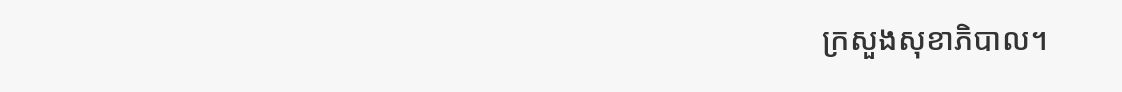ក្រសួងសុខាភិបាល។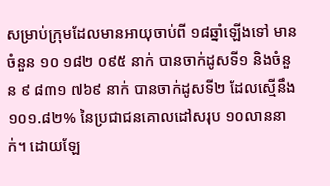សម្រាប់ក្រុមដែលមានអាយុចាប់ពី ១៨ឆ្នាំឡើងទៅ មានចំនួន ១០ ១៨២ ០៩៥ នាក់ បានចាក់ដូសទី១ និងចំនួន ៩ ៨៣១ ៧៦៩ នាក់ បានចាក់ដូសទី២ ដែលស្មើនឹង ១០១.៨២% នៃប្រជាជនគោលដៅសរុប ១០លាននាក់។ ដោយឡែ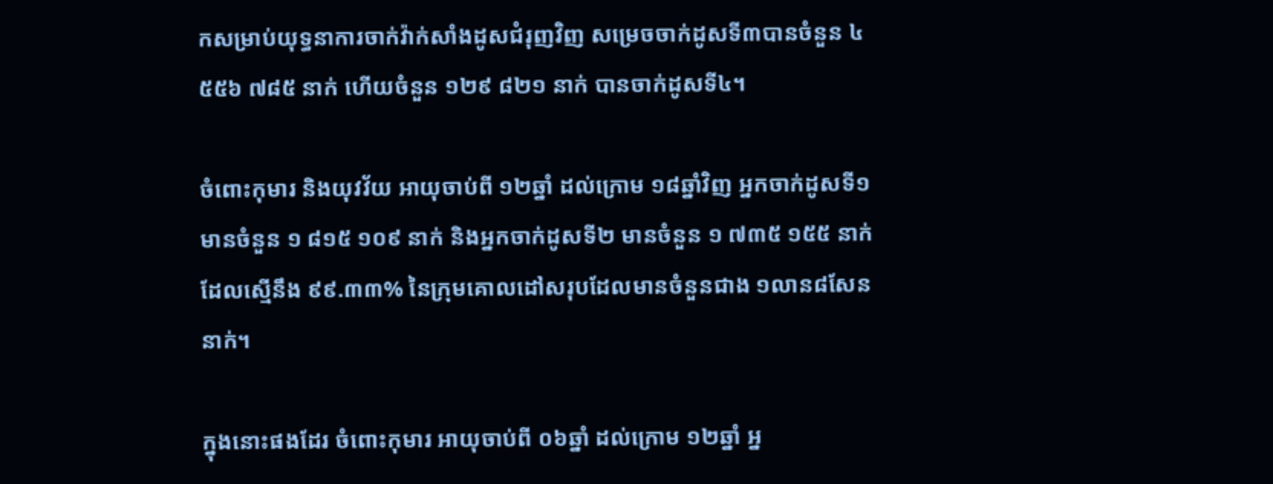កសម្រាប់យុទ្ធនាការចាក់វ៉ាក់សាំងដូសជំរុញវិញ សម្រេចចាក់ដូសទី៣បានចំនួន ៤ ៥៥៦ ៧៨៥ នាក់ ហើយចំនួន ១២៩ ៨២១ នាក់ បានចាក់ដូសទី៤។

ចំពោះកុមារ និងយុវវ័យ អាយុចាប់ពី ១២ឆ្នាំ ដល់ក្រោម ១៨ឆ្នាំវិញ អ្នកចាក់ដូសទី១ មានចំនួន ១ ៨១៥ ១០៩ នាក់ និងអ្នកចាក់ដូសទី២ មានចំនួន ១ ៧៣៥ ១៥៥ នាក់ ដែលស្មើនឹង ៩៩.៣៣% នៃក្រុមគោលដៅសរុបដែលមានចំនួនជាង ១លាន៨សែននាក់។

ក្នុងនោះផងដែរ ចំពោះកុមារ អាយុចាប់ពី ០៦ឆ្នាំ ដល់ក្រោម ១២ឆ្នាំ អ្ន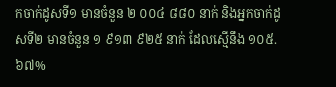កចាក់ដូសទី១ មានចំនួន ២ ០០៤ ៨៨០ នាក់ និងអ្នកចាក់ដូសទី២ មានចំនួន ១ ៩១៣ ៩២៥ នាក់ ដែលស្មើនឹង ១០៥.៦៧%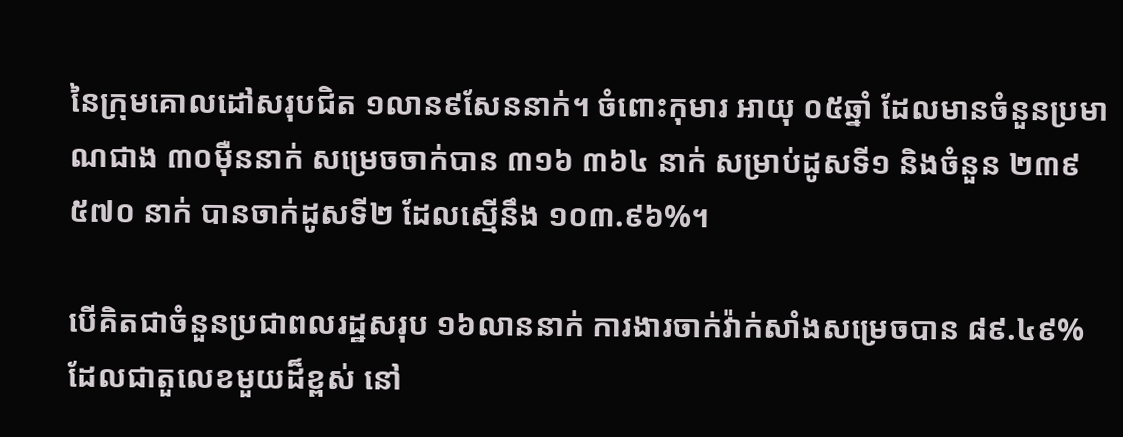នៃក្រុមគោលដៅសរុបជិត ១លាន៩សែននាក់។ ចំពោះកុមារ អាយុ ០៥ឆ្នាំ ដែលមានចំនួនប្រមាណជាង ៣០ម៉ឺននាក់ សម្រេចចាក់បាន ៣១៦ ៣៦៤ នាក់ សម្រាប់ដូសទី១ និងចំនួន ២៣៩ ៥៧០ នាក់ បានចាក់ដូសទី២ ដែលស្មើនឹង ១០៣.៩៦%។

បើគិតជាចំនួនប្រជាពលរដ្ឋសរុប ១៦លាននាក់ ការងារចាក់វ៉ាក់សាំងសម្រេចបាន ៨៩.៤៩% ដែលជាតួលេខមួយដ៏ខ្ពស់ នៅ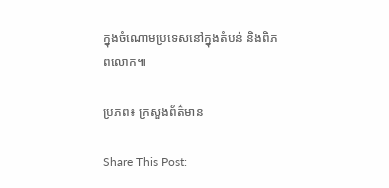ក្នុងចំណោមប្រទេសនៅក្នុងតំបន់ និងពិភពលោក៕

ប្រភព៖ ក្រសួងព័ត៌មាន

Share This Post: